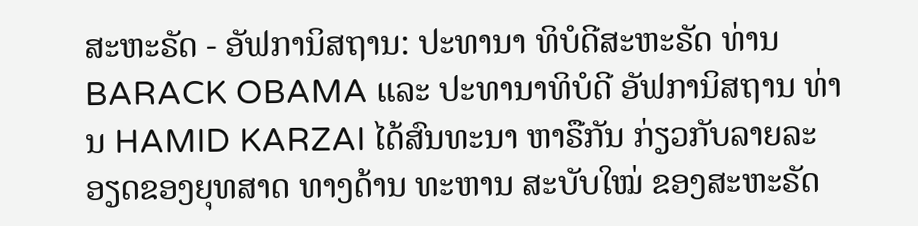ສະຫະຣັດ - ອັຟການິສຖານ: ປະທານາ ທິບໍດີສະຫະຣັດ ທ່ານ BARACK OBAMA ແລະ ປະທານາທິບໍດີ ອັຟການິສຖານ ທ່ານ HAMID KARZAI ໄດ້ສົນທະນາ ຫາຣືກັນ ກ່ຽວກັບລາຍລະອຽດຂອງຍຸທສາດ ທາງດ້ານ ທະຫານ ສະບັບໃໝ່ ຂອງສະຫະຣັດ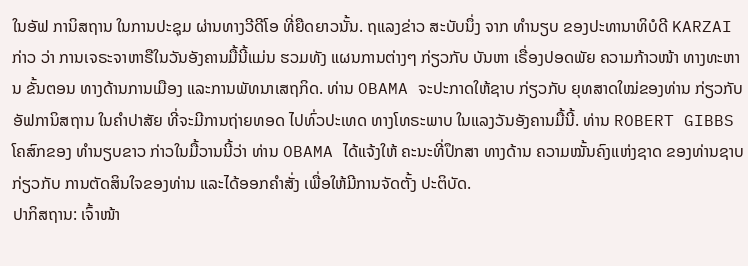ໃນອັຟ ການິສຖານ ໃນການປະຊຸມ ຜ່ານທາງວີດີໂອ ທີ່ຍືດຍາວນັ້ນ. ຖແລງຂ່າວ ສະບັບນຶ່ງ ຈາກ ທຳນຽບ ຂອງປະທານາທິບໍດີ KARZAI ກ່າວ ວ່າ ການເຈຣະຈາຫາຣືໃນວັນອັງຄານມື້ນີ້ແມ່ນ ຮວມທັງ ແຜນການຕ່າງໆ ກ່ຽວກັບ ບັນຫາ ເຣື່ອງປອດພັຍ ຄວາມກ້າວໜ້າ ທາງທະຫານ ຂັ້ນຕອນ ທາງດ້ານການເມືອງ ແລະການພັທນາເສຖກິດ. ທ່ານ OBAMA ຈະປະກາດໃຫ້ຊາບ ກ່ຽວກັບ ຍຸທສາດໃໝ່ຂອງທ່ານ ກ່ຽວກັບອັຟການິສຖານ ໃນຄຳປາສັຍ ທີ່ຈະມີການຖ່າຍທອດ ໄປທົ່ວປະເທດ ທາງໂທຣະພາບ ໃນແລງວັນອັງຄານມື້ນີ້. ທ່ານ ROBERT GIBBS ໂຄສົກຂອງ ທຳນຽບຂາວ ກ່າວໃນມື້ວານນີ້ວ່າ ທ່ານ OBAMA ໄດ້ແຈ້ງໃຫ້ ຄະນະທີ່ປຶກສາ ທາງດ້ານ ຄວາມໝັ້ນຄົງແຫ່ງຊາດ ຂອງທ່ານຊາບ ກ່ຽວກັບ ການຕັດສິນໃຈຂອງທ່ານ ແລະໄດ້ອອກຄຳສັ່ງ ເພື່ອໃຫ້ມີການຈັດຕັ້ງ ປະຕິບັດ.
ປາກິສຖານ: ເຈົ້າໜ້າ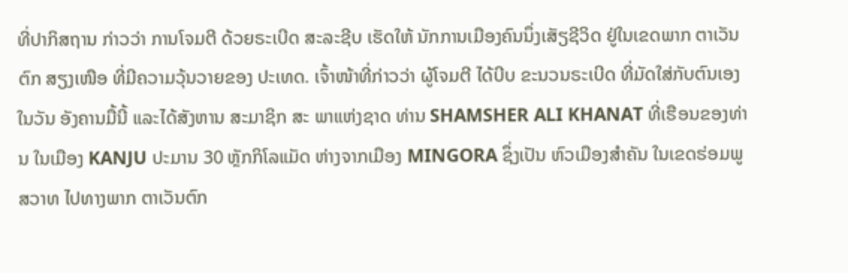ທີ່ປາກິສຖານ ກ່າວວ່າ ການໂຈມຕີ ດ້ວຍຣະເບີດ ສະລະຊີບ ເຮັດໃຫ້ ນັກການເມືອງຄົນນຶ່ງເສັຽຊີວິດ ຢູ່ໃນເຂດພາກ ຕາເວັນຕົກ ສຽງເໜືອ ທີ່ມີຄວາມວຸ້ນວາຍຂອງ ປະເທດ. ເຈົ້າໜ້າທີ່ກ່າວວ່າ ຜູ້ໂຈມຕີ ໄດ້ບີບ ຂະນວນຣະເບີດ ທີ່ມັດໃສ່ກັບຕົນເອງ ໃນວັນ ອັງຄານມື້ນີ້ ແລະໄດ້ສັງຫານ ສະມາຊິກ ສະ ພາແຫ່ງຊາດ ທ່ານ SHAMSHER ALI KHANAT ທີ່ເຮືອນຂອງທ່ານ ໃນເມືອງ KANJU ປະມານ 30 ຫຼັກກິໂລແມັດ ຫ່າງຈາກເມືອງ MINGORA ຊຶ່ງເປັນ ຫົວເມືອງສຳຄັນ ໃນເຂດຮ່ອມພູສວາທ ໄປທາງພາກ ຕາເວັນຕົກ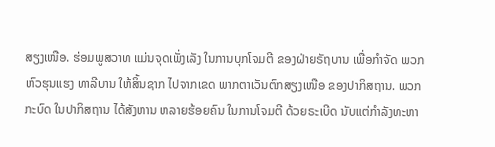ສຽງເໜືອ. ຮ່ອມພູສວາທ ແມ່ນຈຸດເພັ່ງເລັງ ໃນການບຸກໂຈມຕີ ຂອງຝ່າຍຣັຖບານ ເພື່ອກຳຈັດ ພວກຫົວຮຸນແຮງ ທາລີບານ ໃຫ້ສິ້ນຊາກ ໄປຈາກເຂດ ພາກຕາເວັນຕົກສຽງເໜືອ ຂອງປາກິສຖານ. ພວກກະບົດ ໃນປາກິສຖານ ໄດ້ສັງຫານ ຫລາຍຮ້ອຍຄົນ ໃນການໂຈມຕີ ດ້ວຍຣະເບີດ ນັບແຕ່ກຳລັງທະຫາ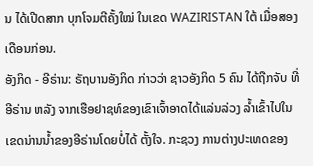ນ ໄດ້ເປີດສາກ ບຸກໂຈມຕີຄັ້ງໃໝ່ ໃນເຂດ WAZIRISTAN ໃຕ້ ເມື່ອສອງເດືອນກ່ອນ.
ອັງກິດ - ອີຣ່ານ: ຣັຖບານອັງກິດ ກ່າວວ່າ ຊາວອັງກິດ 5 ຄົນ ໄດ້ຖືກຈັບ ທີ່ອີຣ່ານ ຫລັງ ຈາກເຮືອຢາຊທ໌ຂອງເຂົາເຈົ້າອາດໄດ້ແລ່ນລ່ວງ ລ້ຳເຂົ້າໄປໃນເຂດນ່ານນ້ຳຂອງອີຣ່ານໂດຍບໍ່ໄດ້ ຕັ້ງໃຈ. ກະຊວງ ການຕ່າງປະເທດຂອງ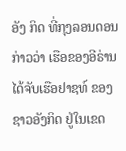ອັງ ກິດ ທີ່ກຸງລອນດອນ ກ່າວວ່າ ເຮືອຂອງອີຣ່ານ ໄດ້ຈັບເຮືອຢາຊທ໌ ຂອງຊາວອັງກິດ ຢູ່ໃນເຂດ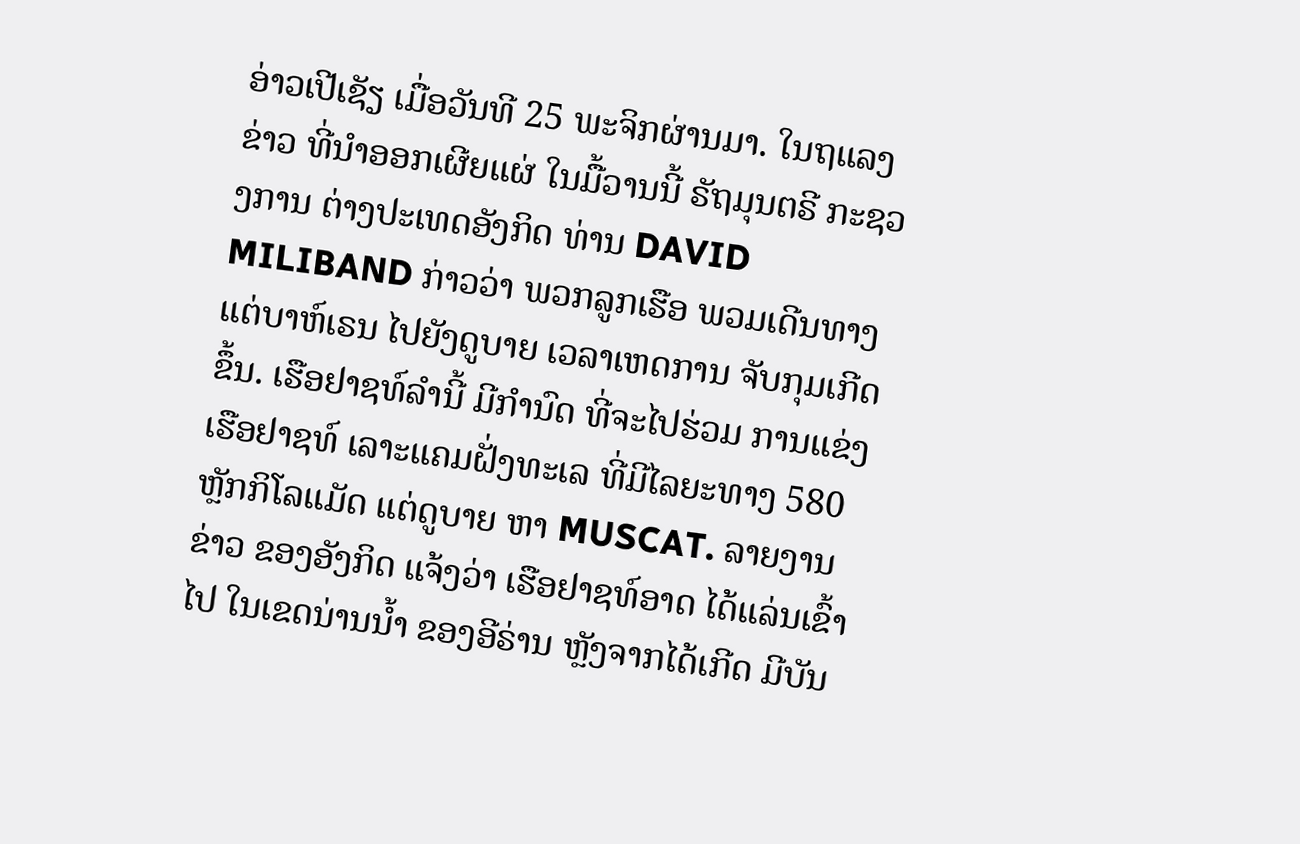ອ່າວເປີເຊັຽ ເມື່ອວັນທີ 25 ພະຈິກຜ່ານມາ. ໃນຖແລງຂ່າວ ທີ່ນຳອອກເຜີຍແຜ່ ໃນມື້ວານນີ້ ຣັຖມຸນຕຣີ ກະຊວງການ ຕ່າງປະເທດອັງກິດ ທ່ານ DAVID MILIBAND ກ່າວວ່າ ພວກລູກເຮືອ ພວມເດີນທາງ ແຕ່ບາຫ໌ເຣນ ໄປຍັງດູບາຍ ເວລາເຫດການ ຈັບກຸມເກີດຂຶ້ນ. ເຮືອຢາຊທ໌ລຳນີ້ ມີກຳນົດ ທີ່ຈະໄປຮ່ວມ ການແຂ່ງເຮືອຢາຊທ໌ ເລາະແຄມຝັ່ງທະເລ ທີ່ມີໄລຍະທາງ 580 ຫຼັກກິໂລແມັດ ແຕ່ດູບາຍ ຫາ MUSCAT. ລາຍງານຂ່າວ ຂອງອັງກິດ ແຈ້ງວ່າ ເຮືອຢາຊທ໌ອາດ ໄດ້ແລ່ນເຂົ້າໄປ ໃນເຂດນ່ານນ້ຳ ຂອງອີຣ່ານ ຫຼັງຈາກໄດ້ເກີດ ມີບັນ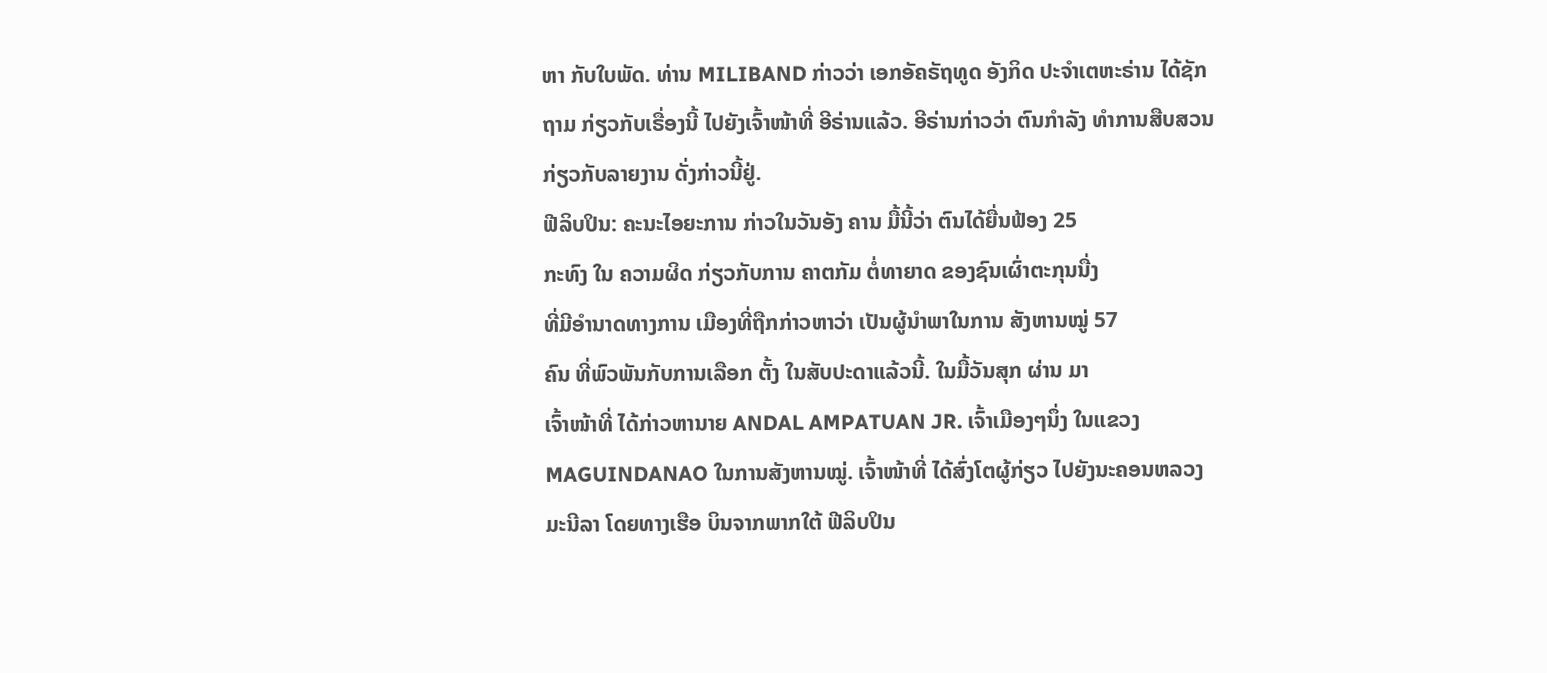ຫາ ກັບໃບພັດ. ທ່ານ MILIBAND ກ່າວວ່າ ເອກອັຄຣັຖທູດ ອັງກິດ ປະຈຳເຕຫະຣ່ານ ໄດ້ຊັກຖາມ ກ່ຽວກັບເຣື່ອງນີ້ ໄປຍັງເຈົ້າໜ້າທີ່ ອີຣ່ານແລ້ວ. ອີຣ່ານກ່າວວ່າ ຕົນກຳລັງ ທຳການສືບສວນ ກ່ຽວກັບລາຍງານ ດັ່ງກ່າວນີ້ຢູ່.
ຟີລິບປິນ: ຄະນະໄອຍະການ ກ່າວໃນວັນອັງ ຄານ ມື້ນີ້ວ່າ ຕົນໄດ້ຍື່ນຟ້ອງ 25
ກະທົງ ໃນ ຄວາມຜິດ ກ່ຽວກັບການ ຄາຕກັມ ຕໍ່ທາຍາດ ຂອງຊົນເຜົ່າຕະກຸນນື່ງ
ທີ່ມີອຳນາດທາງການ ເມືອງທີ່ຖືກກ່າວຫາວ່າ ເປັນຜູ້ນຳພາໃນການ ສັງຫານໝູ່ 57
ຄົນ ທີ່ພົວພັນກັບການເລືອກ ຕັ້ງ ໃນສັບປະດາແລ້ວນີ້. ໃນມື້ວັນສຸກ ຜ່ານ ມາ
ເຈົ້າໜ້າທີ່ ໄດ້ກ່າວຫານາຍ ANDAL AMPATUAN JR. ເຈົ້າເມືອງໆນຶ່ງ ໃນແຂວງ
MAGUINDANAO ໃນການສັງຫານໝູ່. ເຈົ້າໜ້າທີ່ ໄດ້ສົ່ງໂຕຜູ້ກ່ຽວ ໄປຍັງນະຄອນຫລວງ
ມະນີລາ ໂດຍທາງເຮືອ ບິນຈາກພາກໃຕ້ ຟີລິບປິນ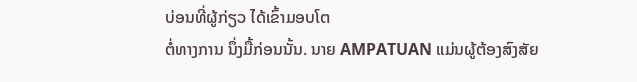ບ່ອນທີ່ຜູ້ກ່ຽວ ໄດ້ເຂົ້າມອບໂຕ
ຕໍ່ທາງການ ນຶ່ງມື້ກ່ອນນັ້ນ. ນາຍ AMPATUAN ແມ່ນຜູ້ຕ້ອງສົງສັຍ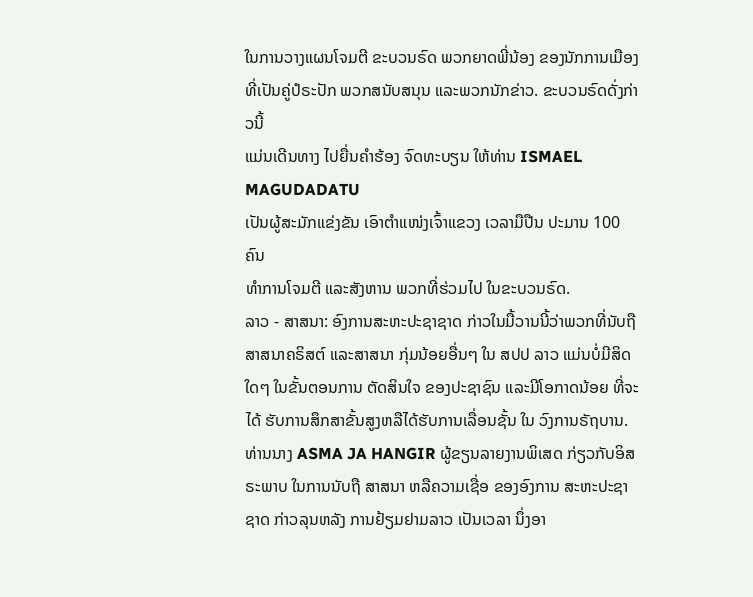ໃນການວາງແຜນໂຈມຕີ ຂະບວນຣົດ ພວກຍາດພີ່ນ້ອງ ຂອງນັກການເມືອງ
ທີ່ເປັນຄູ່ປໍຣະປັກ ພວກສນັບສນຸນ ແລະພວກນັກຂ່າວ. ຂະບວນຣົດດັ່ງກ່າວນີ້
ແມ່ນເດີນທາງ ໄປຍື່ນຄຳຮ້ອງ ຈົດທະບຽນ ໃຫ້ທ່ານ ISMAEL MAGUDADATU
ເປັນຜູ້ສະມັກແຂ່ງຂັນ ເອົາຕຳແໜ່ງເຈົ້າແຂວງ ເວລາມືປືນ ປະມານ 100 ຄົນ
ທຳການໂຈມຕີ ແລະສັງຫານ ພວກທີ່ຮ່ວມໄປ ໃນຂະບວນຣົດ.
ລາວ - ສາສນາ: ອົງການສະຫະປະຊາຊາດ ກ່າວໃນມື້ວານນີ້ວ່າພວກທີ່ນັບຖືສາສນາຄຣິສຕ໌ ແລະສາສນາ ກຸ່ມນ້ອຍອື່ນໆ ໃນ ສປປ ລາວ ແມ່ນບໍ່ມີສິດໃດໆ ໃນຂັ້ນຕອນການ ຕັດສິນໃຈ ຂອງປະຊາຊົນ ແລະມີໂອກາດນ້ອຍ ທີ່ຈະໄດ້ ຮັບການສຶກສາຂັ້ນສູງຫລືໄດ້ຮັບການເລື່ອນຊັ້ນ ໃນ ວົງການຣັຖບານ. ທ່ານນາງ ASMA JA HANGIR ຜູ້ຂຽນລາຍງານພິເສດ ກ່ຽວກັບອິສ ຣະພາບ ໃນການນັບຖື ສາສນາ ຫລືຄວາມເຊື່ອ ຂອງອົງການ ສະຫະປະຊາຊາດ ກ່າວລຸນຫລັງ ການຢ້ຽມຢາມລາວ ເປັນເວລາ ນຶ່ງອາ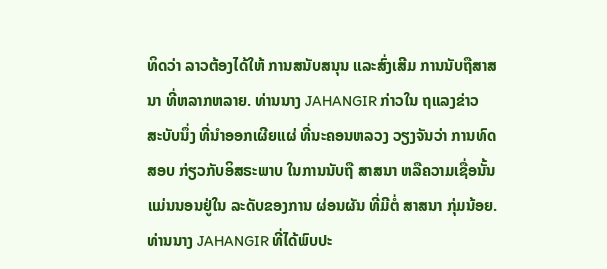ທິດວ່າ ລາວຕ້ອງໄດ້ໃຫ້ ການສນັບສນຸນ ແລະສົ່ງເສີມ ການນັບຖືສາສນາ ທີ່ຫລາກຫລາຍ. ທ່ານນາງ JAHANGIR ກ່າວໃນ ຖແລງຂ່າວ ສະບັບນຶ່ງ ທີ່ນຳອອກເຜີຍແຜ່ ທີ່ນະຄອນຫລວງ ວຽງຈັນວ່າ ການທົດສອບ ກ່ຽວກັບອິສຣະພາບ ໃນການນັບຖື ສາສນາ ຫລືຄວາມເຊື່ອນັ້ນ ແມ່ນນອນຢູ່ໃນ ລະດັບຂອງການ ຜ່ອນຜັນ ທີ່ມີຕໍ່ ສາສນາ ກຸ່ມນ້ອຍ. ທ່ານນາງ JAHANGIR ທີ່ໄດ້ພົບປະ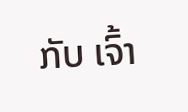ກັບ ເຈົ້າ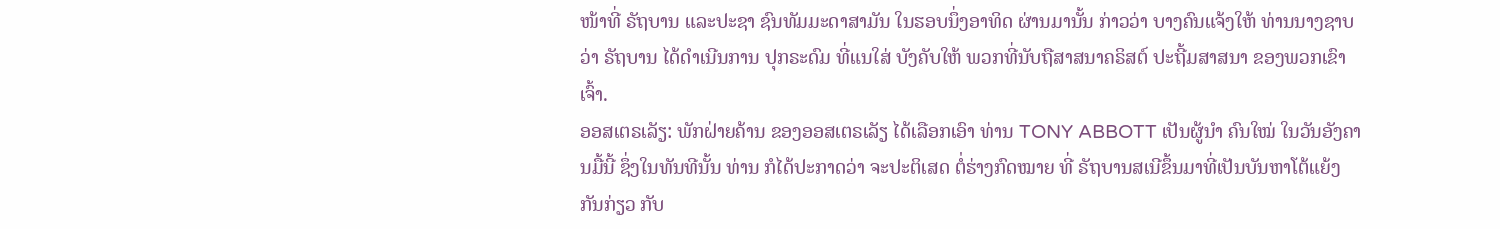ໜ້າທີ່ ຣັຖບານ ແລະປະຊາ ຊົນທັມມະດາສາມັນ ໃນຮອບນຶ່ງອາທິດ ຜ່ານມານັ້ນ ກ່າວວ່າ ບາງຄົນແຈ້ງໃຫ້ ທ່ານນາງຊາບວ່າ ຣັຖບານ ໄດ້ດຳເນີນການ ປຸກຣະດົມ ທີ່ແນໃສ່ ບັງຄັບໃຫ້ ພວກທີ່ນັບຖືສາສນາຄຣິສຕ໌ ປະຖີ້ມສາສນາ ຂອງພວກເຂົາເຈົ້າ.
ອອສເຕຣເລັຽ: ພັກຝ່າຍຄ້ານ ຂອງອອສເຕຣເລັຽ ໄດ້ເລືອກເອົາ ທ່ານ TONY ABBOTT ເປັນຜູ້ນຳ ຄົນໃໝ່ ໃນວັນອັງຄານມື້ນີ້ ຊຶ່ງໃນທັນທີນັ້ນ ທ່ານ ກໍໄດ້ປະກາດວ່າ ຈະປະຕິເສດ ຕໍ່ຮ່າງກົດໝາຍ ທີ່ ຣັຖບານສເນີຂຶ້ນມາທີ່ເປັນບັນຫາໂຕ້ແຍ້ງກັນກ່ຽວ ກັບ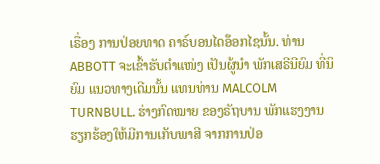ເຣື່ອງ ການປ່ອຍທາດ ຄາຣ໌ບອນໄດອ໊ອກໄຊນັ້ນ. ທ່ານ ABBOTT ຈະເຂົ້າຮັບຕຳແໜ່ງ ເປັນຜູ້ນຳ ພັກເສຣີນີຍົມ ທີ່ນິຍົມ ແນວທາງເດີມນັ້ນ ແທນທ່ານ MALCOLM TURNBULL. ຮ່າງກົດໝາຍ ຂອງຣັຖບານ ພັກແຮງງານ ຮຽກຮ້ອງໃຫ້ມີການເກັບພາສີ ຈາກການປ່ອ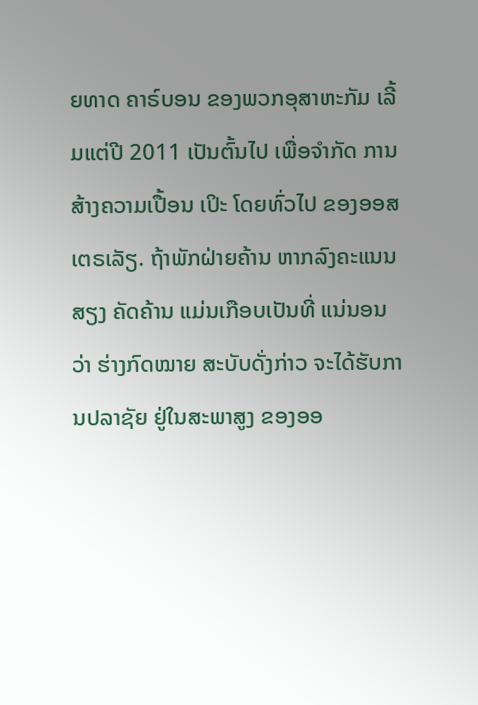ຍທາດ ຄາຣ໌ບອນ ຂອງພວກອຸສາຫະກັມ ເລີ້ມແຕ່ປີ 2011 ເປັນຕົ້ນໄປ ເພື່ອຈຳກັດ ການສ້າງຄວາມເປື້ອນ ເປິະ ໂດຍທົ່ວໄປ ຂອງອອສເຕຣເລັຽ. ຖ້າພັກຝ່າຍຄ້ານ ຫາກລົງຄະແນນສຽງ ຄັດຄ້ານ ແມ່ນເກືອບເປັນທີ່ ແນ່ນອນວ່າ ຮ່າງກົດໝາຍ ສະບັບດັ່ງກ່າວ ຈະໄດ້ຮັບການປລາຊັຍ ຢູ່ໃນສະພາສູງ ຂອງອອ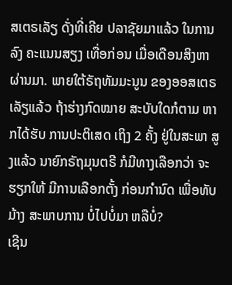ສເຕຣເລັຽ ດັ່ງທີ່ເຄີຍ ປລາຊັຍມາແລ້ວ ໃນການລົງ ຄະແນນສຽງ ເທື່ອກ່ອນ ເມື່ອເດືອນສິງຫາຜ່ານມາ. ພາຍໃຕ້ຣັຖທັມມະນູນ ຂອງອອສເຕຣເລັຽແລ້ວ ຖ້າຮ່າງກົດໝາຍ ສະບັບໃດກໍຕາມ ຫາກໄດ້ຮັບ ການປະຕິເສດ ເຖິງ 2 ຄັ້ງ ຢູ່ໃນສະພາ ສູງແລ້ວ ນາຍົກຣັຖມຸນຕຣີ ກໍມີທາງເລືອກວ່າ ຈະຮຽກໃຫ້ ມີການເລືອກຕັ້ງ ກ່ອນກຳນົດ ເພື່ອທັບມ້າງ ສະພາບການ ບໍ່ໄປບໍ່ມາ ຫລືບໍ່?
ເຊີນ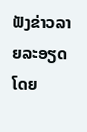ຟັງຂ່າວລາຍລະອຽດ ໂດຍ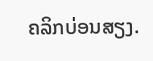ຄລິກບ່ອນສຽງ.